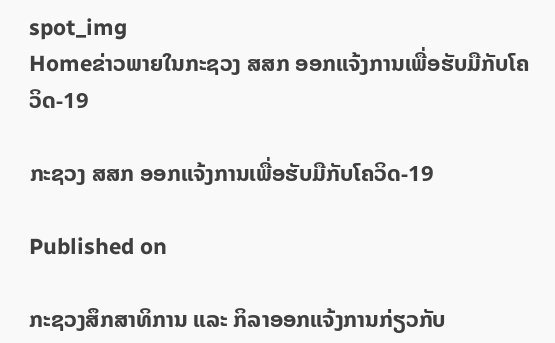spot_img
Homeຂ່າວພາຍໃນກະຊວງ ສສກ ອອກແຈ້ງການເພື່ອຮັບມືກັບໂຄວິດ-19

ກະຊວງ ສສກ ອອກແຈ້ງການເພື່ອຮັບມືກັບໂຄວິດ-19

Published on

ກະຊວງສຶກສາທິການ ແລະ ກິລາອອກແຈ້ງການກ່ຽວກັບ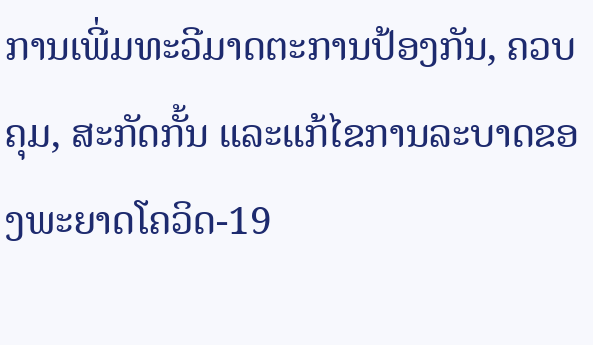ການເພີ່ມທະວີມາດຕະການປ້ອງກັນ, ຄວບຄຸມ, ສະກັດກັ້ນ ແລະແກ້ໄຂການລະບາດຂອງພະຍາດໂຄວິດ-19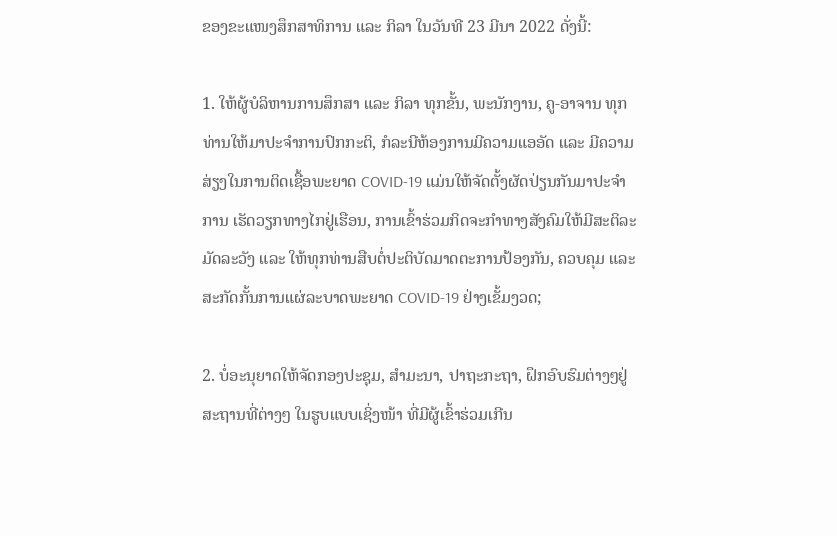ຂອງຂະແໜງສຶກສາທິການ ແລະ ກິລາ ໃນວັນທີ 23 ມີນາ 2022 ດັ່ງນີ້:

1. ໃຫ້ຜູ້ບໍລິຫານການສຶກສາ ແລະ ກິລາ ທຸກຂັ້ນ, ພະນັກງານ, ຄູ-ອາຈານ ທຸກທ່ານໃຫ້ມາປະຈໍາການປົກກະຕິ, ກໍລະນີຫ້ອງການມີຄວາມແອອັດ ແລະ ມີຄວາມສ່ຽງໃນການຕິດເຊື້ອພະຍາດ COVID-19 ແມ່ນໃຫ້ຈັດຕັ້ງຜັດປ່ຽນກັນມາປະຈໍາການ ເຮັດວຽກທາງໄກຢູ່ເຮືອນ, ການເຂົ້າຮ່ວມກິດຈະກໍາທາງສັງຄົມໃຫ້ມີສະຕິລະມັດລະວັງ ແລະ ໃຫ້ທຸກທ່ານສືບຕໍ່ປະຕິບັດມາດຕະການປ້ອງກັນ, ຄວບຄຸມ ແລະ ສະກັດກັ້ນການແຜ່ລະບາດພະຍາດ COVID-19 ຢ່າງເຂັ້ມງວດ;

2. ບໍ່ອະນຸຍາດໃຫ້ຈັດກອງປະຊຸມ, ສໍາມະນາ, ປາຖະກະຖາ, ຝຶກອົບຮົມຕ່າງໆຢູ່ສະຖານທີ່ຕ່າງໆ ໃນຮູບແບບເຊິ່ງໜ້າ ທີ່ມີຜູ້ເຂົ້າຮ່ວມເກີນ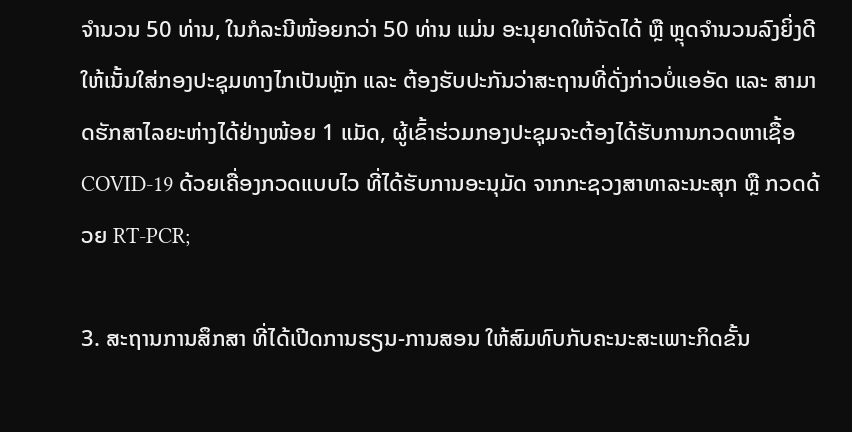ຈໍານວນ 50 ທ່ານ, ໃນກໍລະນີໜ້ອຍກວ່າ 50 ທ່ານ ແມ່ນ ອະນຸຍາດໃຫ້ຈັດໄດ້ ຫຼື ຫຼຸດຈໍານວນລົງຍິ່ງດີ ໃຫ້ເນັ້ນໃສ່ກອງປະຊຸມທາງໄກເປັນຫຼັກ ແລະ ຕ້ອງຮັບປະກັນວ່າສະຖານທີ່ດັ່ງກ່າວບໍ່ແອອັດ ແລະ ສາມາດຮັກສາໄລຍະຫ່າງໄດ້ຢ່າງໜ້ອຍ 1 ແມັດ, ຜູ້ເຂົ້າຮ່ວມກອງປະຊຸມຈະຕ້ອງໄດ້ຮັບການກວດຫາເຊື້ອ COVID-19 ດ້ວຍເຄື່ອງກວດແບບໄວ ທີ່ໄດ້ຮັບການອະນຸມັດ ຈາກກະຊວງສາທາລະນະສຸກ ຫຼື ກວດດ້ວຍ RT-PCR;

3. ສະຖານການສຶກສາ ທີ່ໄດ້ເປີດການຮຽນ-ການສອນ ໃຫ້ສົມທົບກັບຄະນະສະເພາະກິດຂັ້ນ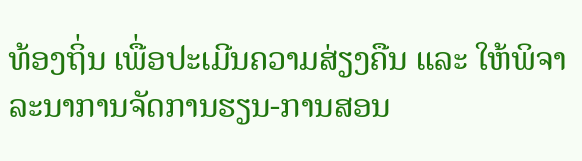ທ້ອງຖິ່ນ ເພື່ອປະເມີນຄວາມສ່ຽງຄືນ ແລະ ໃຫ້ພິຈາລະນາການຈັດການຮຽນ-ການສອນ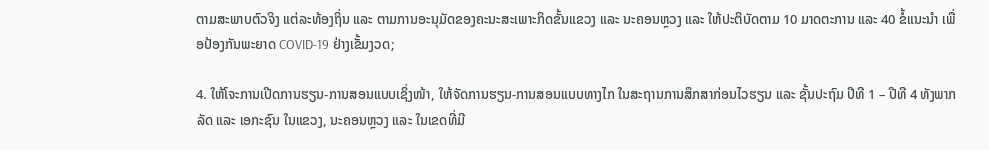ຕາມສະພາບຕົວຈິງ ແຕ່ລະທ້ອງຖິ່ນ ແລະ ຕາມການອະນຸມັດຂອງຄະນະສະເພາະກິດຂັ້ນແຂວງ ແລະ ນະຄອນຫຼວງ ແລະ ໃຫ້ປະຕິບັດຕາມ 10 ມາດຕະການ ແລະ 40 ຂໍ້ແນະນຳ ເພື່ອປ້ອງກັນພະຍາດ COVID-19 ຢ່າງເຂັ້ມງວດ;

4. ໃຫ້ໂຈະການເປີດການຮຽນ-ການສອນແບບເຊິ່ງໜ້າ, ໃຫ້ຈັດການຮຽນ-ການສອນແບບທາງໄກ ໃນສະຖານການສຶກສາກ່ອນໄວຮຽນ ແລະ ຊັ້ນປະຖົມ ປີທີ 1 – ປີທີ 4 ທັງພາກລັດ ແລະ ເອກະຊົນ ໃນແຂວງ, ນະຄອນຫຼວງ ແລະ ໃນເຂດທີ່ມີ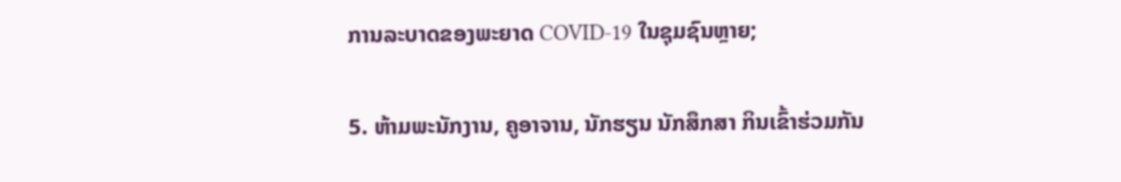ການລະບາດຂອງພະຍາດ COVID-19 ໃນຊຸມຊົນຫຼາຍ;

5. ຫ້າມພະນັກງານ, ຄູອາຈານ, ນັກຮຽນ ນັກສຶກສາ ກິນເຂົ້າຮ່ວມກັນ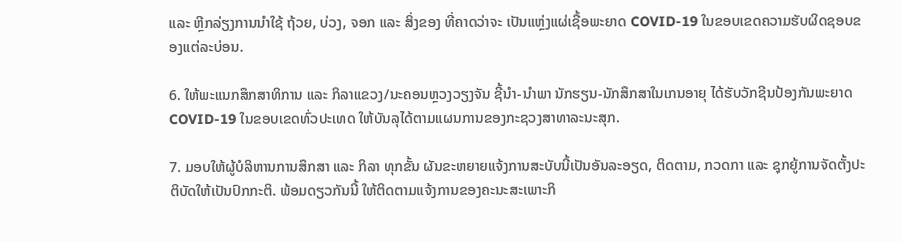ແລະ ຫຼີກລ່ຽງການນຳໃຊ້ ຖ້ວຍ, ບ່ວງ, ຈອກ ແລະ ສິ່ງຂອງ ທີ່ຄາດວ່າຈະ ເປັນແຫຼ່ງແຜ່ເຊື້ອພະຍາດ COVID-19 ໃນຂອບເຂດຄວາມຮັບຜິດຊອບຂອງແຕ່ລະບ່ອນ.

6. ໃຫ້ພະແນກສຶກສາທິການ ແລະ ກິລາແຂວງ/ນະຄອນຫຼວງວຽງຈັນ ຊີ້ນຳ-ນຳພາ ນັກຮຽນ-ນັກສຶກສາໃນເກນອາຍຸ ໄດ້ຮັບວັກຊີນປ້ອງກັນພະຍາດ COVID-19 ໃນຂອບເຂດທົ່ວປະເທດ ໃຫ້ບັນລຸໄດ້ຕາມແຜນການຂອງກະຊວງສາທາລະນະສຸກ.

7. ມອບໃຫ້ຜູ້ບໍລິຫານການສຶກສາ ແລະ ກິລາ ທຸກຂັ້ນ ຜັນຂະຫຍາຍແຈ້ງການສະບັບນີ້ເປັນອັນລະອຽດ, ຕິດຕາມ, ກວດກາ ແລະ ຊຸກຍູ້ການຈັດຕັ້ງປະຕິບັດໃຫ້ເປັນປົກກະຕິ. ພ້ອມດຽວກັນນີ້ ໃຫ້ຕິດຕາມແຈ້ງການຂອງຄະນະສະເພາະກິ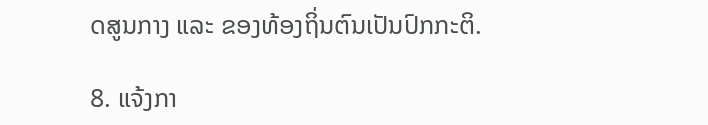ດສູນກາງ ແລະ ຂອງທ້ອງຖິ່ນຕົນເປັນປົກກະຕິ.

8. ແຈ້ງກາ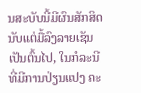ນສະບັບນີ້ມີຜົນສັກສິດນັບແຕ່ມື້ລົງລາຍເຊັນເປັນຕົ້ນໄປ, ໃນກໍລະນີທີ່ມີການປ່ຽນແປງ ຄະ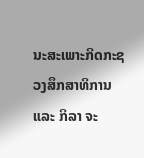ນະສະເພາະກິດກະຊວງສຶກສາທິການ ແລະ ກິລາ ຈະ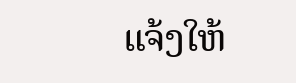ແຈ້ງໃຫ້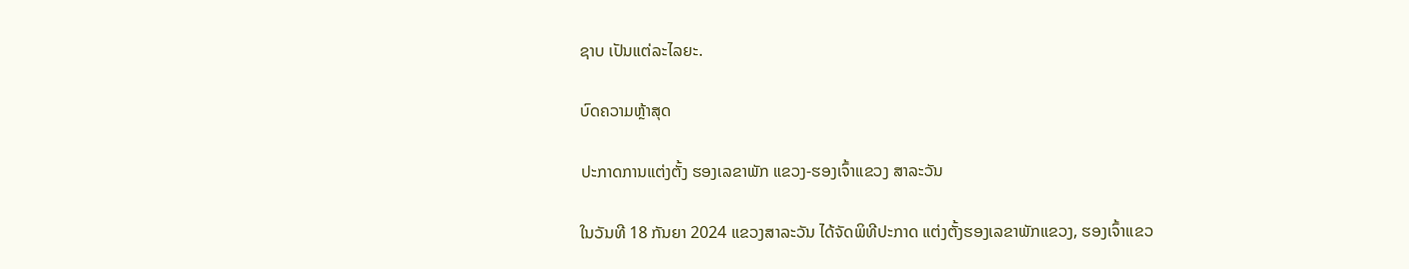ຊາບ ເປັນແຕ່ລະໄລຍະ.

ບົດຄວາມຫຼ້າສຸດ

ປະກາດການແຕ່ງຕັ້ງ ຮອງເລຂາພັກ ແຂວງ-ຮອງເຈົ້າແຂວງ ສາລະວັນ

ໃນວັນທີ 18 ກັນຍາ 2024 ແຂວງສາລະວັນ ໄດ້ຈັດພິທີປະກາດ ແຕ່ງຕັ້ງຮອງເລຂາພັກແຂວງ, ຮອງເຈົ້າແຂວ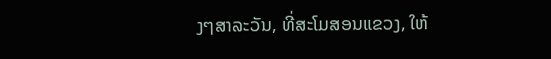ງໆສາລະວັນ, ທີ່ສະໂມສອນແຂວງ, ໃຫ້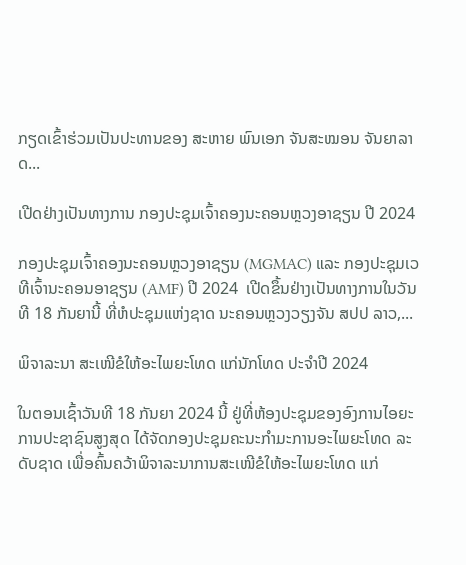ກຽດເຂົ້າຮ່ວມເປັນປະທານຂອງ ສະຫາຍ ພົນເອກ ຈັນສະໝອນ ຈັນຍາລາດ...

ເປີດຢ່າງເປັນທາງການ ກອງປະຊຸມເຈົ້າຄອງນະຄອນຫຼວງອາຊຽນ ປີ 2024

ກອງປະຊຸມເຈົ້າຄອງນະຄອນຫຼວງອາຊຽນ (MGMAC) ແລະ ກອງປະຊຸມເວທີເຈົ້ານະຄອນອາຊຽນ (AMF) ປີ 2024  ເປີດຂຶ້ນຢ່າງເປັນທາງການໃນວັນທີ 18 ກັນຍານີ້ ທີ່ຫໍປະຊຸມແຫ່ງຊາດ ນະຄອນຫຼວງວຽງຈັນ ສປປ ລາວ,...

ພິຈາລະນາ ສະເໜີຂໍໃຫ້ອະໄພຍະໂທດ ແກ່ນັກໂທດ ປະຈໍາປີ 2024

ໃນຕອນເຊົ້າວັນທີ 18 ກັນຍາ 2024 ນີ້ ຢູ່ທີ່ຫ້ອງປະຊຸມຂອງອົງການໄອຍະການປະຊາຊົນສູງສຸດ ໄດ້ຈັດກອງປະຊຸມຄະນະກໍາມະການອະໄພຍະໂທດ ລະດັບຊາດ ເພື່ອຄົ້ນຄວ້າພິຈາລະນາການສະເໜີຂໍໃຫ້ອະໄພຍະໂທດ ແກ່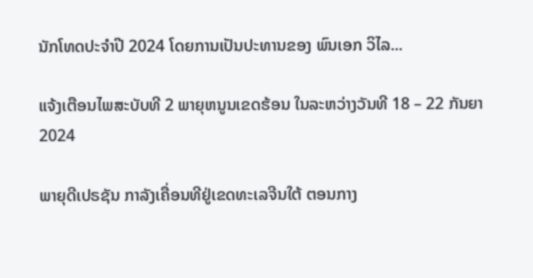ນັກໂທດປະຈໍາປີ 2024 ໂດຍການເປັນປະທານຂອງ ພົນເອກ ວິໄລ...

ແຈ້ງເຕືອນໄພສະບັບທີ 2 ພາຍຸຫນູນເຂດຮ້ອນ ໃນລະຫວ່າງວັນທີ 18 – 22 ກັນຍາ 2024

ພາຍຸດີເປຣຊັນ ກາລັງເຄື່ອນທີຢູ່ເຂດທະເລຈີນໃຕ້ ຕອນກາງ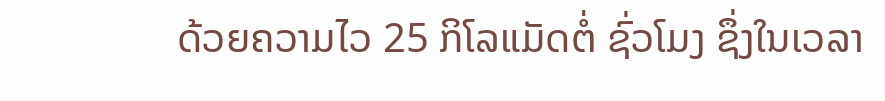ດ້ວຍຄວາມໄວ 25 ກິໂລແມັດຕໍ່ ຊົ່ວໂມງ ຊຶ່ງໃນເວລາ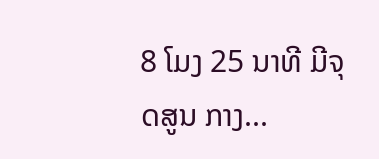8 ໂມງ 25 ນາທີ ມີຈຸດສູນ ກາງ...